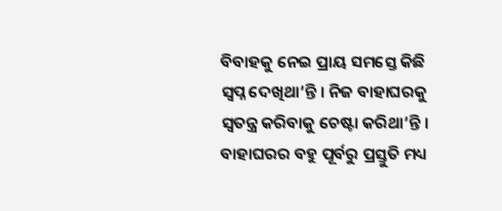ବିବାହକୁ ନେଇ ପ୍ରାୟ ସମସ୍ତେ କିଛି ସ୍ୱପ୍ନ ଦେଖିଥା’ନ୍ତି । ନିଜ ବାହାଘରକୁ ସ୍ୱତନ୍ତ୍ର କରିବାକୁ ଚେଷ୍ଟା କରିଥା’ନ୍ତି । ବାହାଘରର ବହୁ ପୂର୍ବରୁ ପ୍ରସ୍ତୁତି ମଧ୍ୟ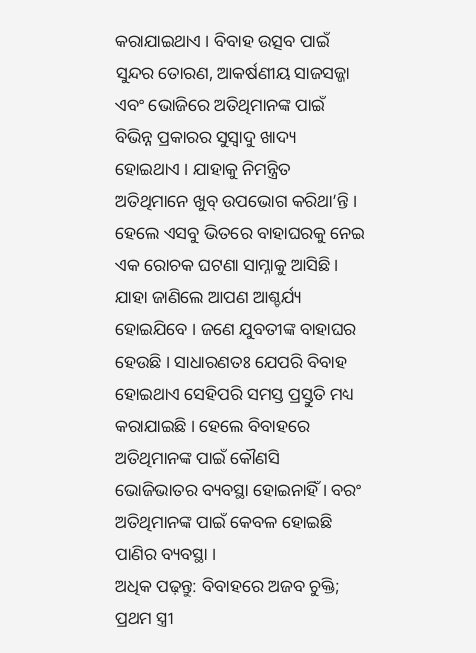କରାଯାଇଥାଏ । ବିବାହ ଉତ୍ସବ ପାଇଁ ସୁନ୍ଦର ତୋରଣ, ଆକର୍ଷଣୀୟ ସାଜସଜ୍ଜା ଏବଂ ଭୋଜିରେ ଅତିଥିମାନଙ୍କ ପାଇଁ ବିଭିନ୍ନ ପ୍ରକାରର ସୁସ୍ୱାଦୁ ଖାଦ୍ୟ ହୋଇଥାଏ । ଯାହାକୁ ନିମନ୍ତ୍ରିତ ଅତିଥିମାନେ ଖୁବ୍ ଉପଭୋଗ କରିଥା’ନ୍ତି ।
ହେଲେ ଏସବୁ ଭିତରେ ବାହାଘରକୁ ନେଇ ଏକ ରୋଚକ ଘଟଣା ସାମ୍ନାକୁ ଆସିଛି । ଯାହା ଜାଣିଲେ ଆପଣ ଆଶ୍ଚର୍ଯ୍ୟ ହୋଇଯିବେ । ଜଣେ ଯୁବତୀଙ୍କ ବାହାଘର ହେଉଛି । ସାଧାରଣତଃ ଯେପରି ବିବାହ ହୋଇଥାଏ ସେହିପରି ସମସ୍ତ ପ୍ରସ୍ତୁତି ମଧ୍ୟ କରାଯାଇଛି । ହେଲେ ବିବାହରେ ଅତିଥିମାନଙ୍କ ପାଇଁ କୌଣସି ଭୋଜିଭାତର ବ୍ୟବସ୍ଥା ହୋଇନାହିଁ । ବରଂ ଅତିଥିମାନଙ୍କ ପାଇଁ କେବଳ ହୋଇଛି ପାଣିର ବ୍ୟବସ୍ଥା ।
ଅଧିକ ପଢ଼ନ୍ତୁ: ବିବାହରେ ଅଜବ ଚୁକ୍ତି; ପ୍ରଥମ ସ୍ତ୍ରୀ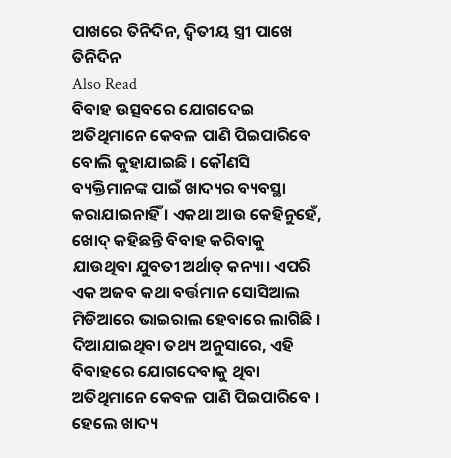ପାଖରେ ତିନିଦିନ, ଦ୍ୱିତୀୟ ସ୍ତ୍ରୀ ପାଖେ ତିନିଦିନ
Also Read
ବିବାହ ଉତ୍ସବରେ ଯୋଗଦେଇ ଅତିଥିମାନେ କେବଳ ପାଣି ପିଇପାରିବେ ବୋଲି କୁହାଯାଇଛି । କୌଣସି ବ୍ୟକ୍ତିମାନଙ୍କ ପାଇଁ ଖାଦ୍ୟର ବ୍ୟବସ୍ଥା କରାଯାଇନାହିଁ । ଏକଥା ଆଉ କେହିନୁହେଁ, ଖୋଦ୍ କହିଛନ୍ତି ବିବାହ କରିବାକୁ ଯାଉଥିବା ଯୁବତୀ ଅର୍ଥାତ୍ କନ୍ୟା। ଏପରି ଏକ ଅଜବ କଥା ବର୍ତ୍ତମାନ ସୋସିଆଲ ମିଡିଆରେ ଭାଇରାଲ ହେବାରେ ଲାଗିଛି ।
ଦିଆଯାଇଥିବା ତଥ୍ୟ ଅନୁସାରେ, ଏହି ବିବାହରେ ଯୋଗଦେବାକୁ ଥିବା ଅତିଥିମାନେ କେବଳ ପାଣି ପିଇପାରିବେ । ହେଲେ ଖାଦ୍ୟ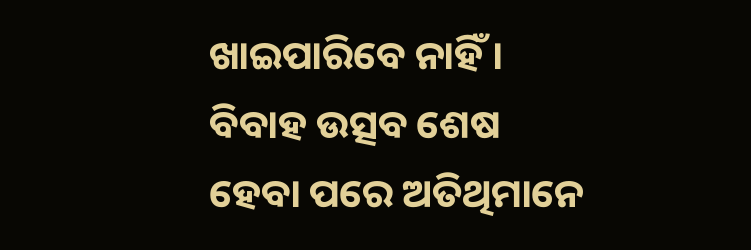ଖାଇପାରିବେ ନାହିଁ । ବିବାହ ଉତ୍ସବ ଶେଷ ହେବା ପରେ ଅତିଥିମାନେ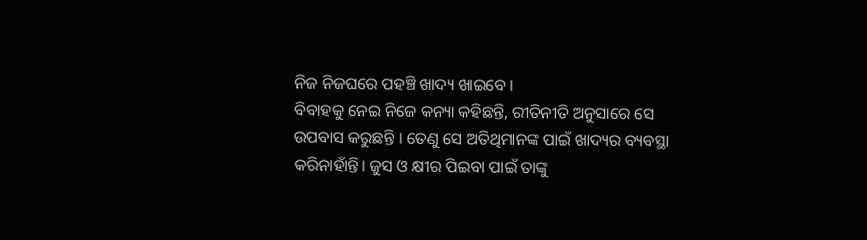ନିଜ ନିଜଘରେ ପହଞ୍ଚି ଖାଦ୍ୟ ଖାଇବେ ।
ବିବାହକୁ ନେଇ ନିଜେ କନ୍ୟା କହିଛନ୍ତି, ରୀତିନୀତି ଅନୁସାରେ ସେ ଉପବାସ କରୁଛନ୍ତି । ତେଣୁ ସେ ଅତିଥିମାନଙ୍କ ପାଇଁ ଖାଦ୍ୟର ବ୍ୟବସ୍ଥା କରିନାହାଁନ୍ତି। ଜୁସ ଓ କ୍ଷୀର ପିଇବା ପାଇଁ ତାଙ୍କୁ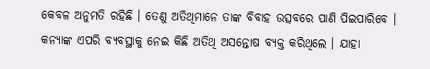କେବଳ ଅନୁମତି ରହିଛି । ତେଣୁ ଅତିଥିମାନେ ତାଙ୍କ ବିବାହ ଉତ୍ସବରେ ପାଣି ପିଇପାରିବେ ।
କନ୍ୟାଙ୍କ ଏପରି ବ୍ୟବସ୍ଥାକୁ ନେଇ କିଛି ଅତିଥି ଅସନ୍ତୋଷ ବ୍ୟକ୍ତ କରିଥିଲେ । ଯାହା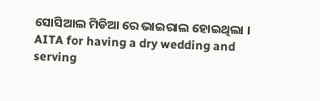ସୋସିଆଲ ମିଡିଆ ରେ ଭାଇରାଲ ହୋଇଥିଲା ।
AITA for having a dry wedding and serving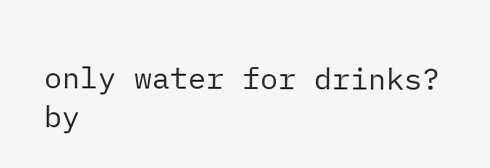only water for drinks?
by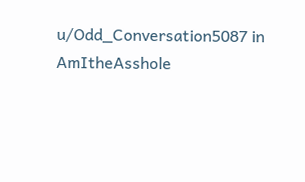u/Odd_Conversation5087 in AmItheAsshole